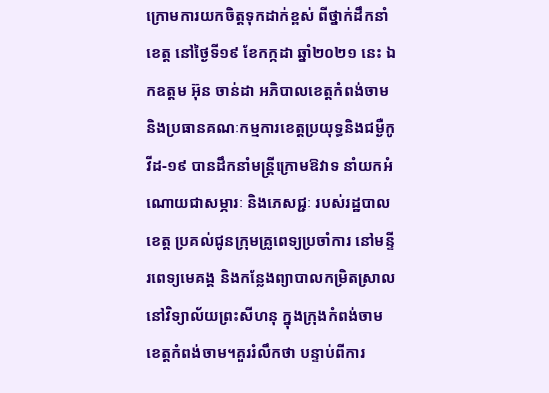ក្រោមការយកចិត្តទុកដាក់ខ្ពស់ ពីថ្នាក់ដឹកនាំខេត្ត នៅថ្ងៃទី១៩ ខែកក្កដា ឆ្នាំ២០២១ នេះ ឯកឧត្ដម អ៊ុន ចាន់ដា អភិបាលខេត្តកំពង់ចាម និងប្រធានគណៈកម្មការខេត្តប្រយុទ្ធនិងជម្ងឺកូវីដ-១៩ បានដឹកនាំមន្ត្រីក្រោមឱវាទ នាំយកអំណោយជាសម្ភារៈ និងភេសជ្ជៈ របស់រដ្ឋបាលខេត្ត ប្រគល់ជូនក្រុមគ្រូពេទ្យប្រចាំការ នៅមន្ទីរពេទ្យមេគង្គ និងកន្លែងព្យាបាលកម្រិតស្រាលនៅវិទ្យាល័យព្រះសីហនុ ក្នុងក្រុងកំពង់ចាម ខេត្តកំពង់ចាម។គួររំលឹកថា បន្ទាប់ពីការ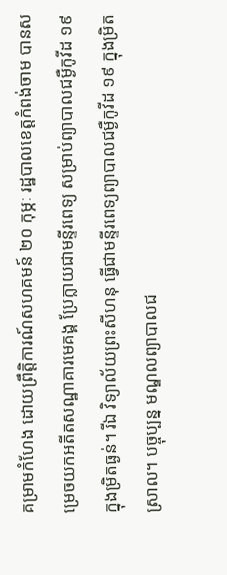គម្រាមកំហែង ដោយព្រឹត្តិការណ៍សហគមន៍ ២០ កុម្ភៈ រដ្ឋបាលខេត្តកំពង់ចាម បានសម្រេចយកអតីតសណ្ឋាគារមេគង្គ ប្រែក្លាយជាមន្ទីរពេទ្យ សម្រាប់ព្យាបាលជម្ងឺកូវីដ ១៩ ក្នុងម្រិតធ្ងន់។ រីឯ វិទ្យាល័យព្រះសីហនុ ធ្វើជាមន្ទីរពេទ្យព្យាបាលជម្ងឺកូវីដ ១៩ ក្នុងម្រិតស្រាល។ បច្ចុប្បន្ន មណ្ឌលព្យាបាលជ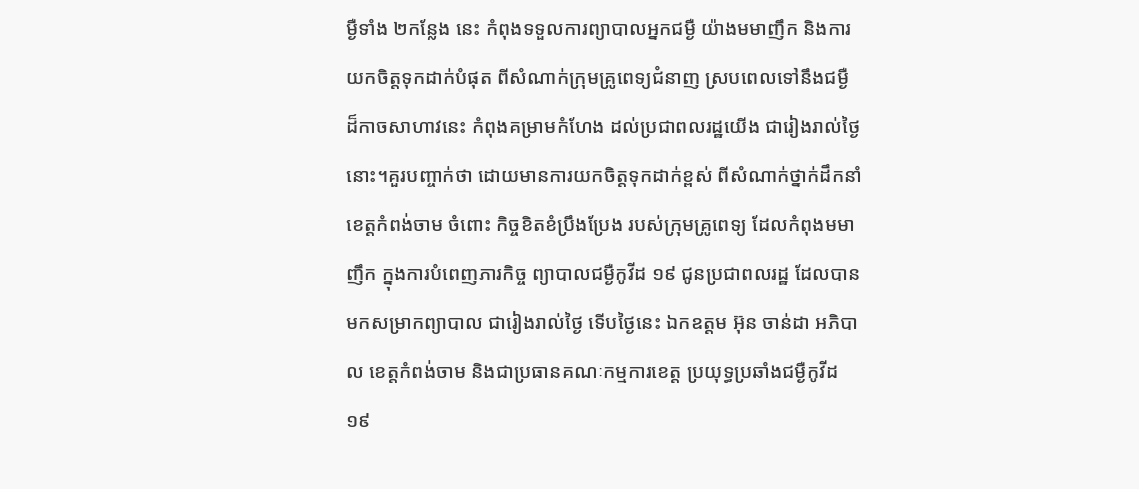ម្ងឺទាំង ២កន្លែង នេះ កំពុងទទួលការព្យាបាលអ្នកជម្ងឺ យ៉ាងមមាញឹក និងការយកចិត្តទុកដាក់បំផុត ពីសំណាក់ក្រុមគ្រូពេទ្យជំនាញ ស្របពេលទៅនឹងជម្ងឺ ដ៏កាចសាហាវនេះ កំពុងគម្រាមកំហែង ដល់ប្រជាពលរដ្ឋយើង ជារៀងរាល់ថ្ងៃនោះ។គួរបញ្ចាក់ថា ដោយមានការយកចិត្តទុកដាក់ខ្ពស់ ពីសំណាក់ថ្នាក់ដឹកនាំខេត្តកំពង់ចាម ចំពោះ កិច្ចខិតខំប្រឹងប្រែង របស់ក្រុមគ្រូពេទ្យ ដែលកំពុងមមាញឹក ក្នុងការបំពេញភារកិច្ច ព្យាបាលជម្ងឺកូវីដ ១៩ ជូនប្រជាពលរដ្ឋ ដែលបានមកសម្រាកព្យាបាល ជារៀងរាល់ថ្ងៃ ទើបថ្ងៃនេះ ឯកឧត្ដម អ៊ុន ចាន់ដា អភិបាល ខេត្តកំពង់ចាម និងជាប្រធានគណៈកម្មការខេត្ត ប្រយុទ្ធប្រឆាំងជម្ងឺកូវីដ ១៩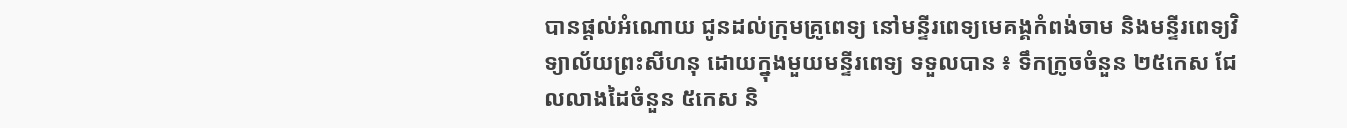បានផ្ដល់អំណោយ ជូនដល់ក្រុមគ្រូពេទ្យ នៅមន្ទីរពេទ្យមេគង្គកំពង់ចាម និងមន្ទីរពេទ្យវិទ្យាល័យព្រះសីហនុ ដោយក្នុងមួយមន្ទីរពេទ្យ ទទួលបាន ៖ ទឹកក្រូចចំនួន ២៥កេស ជែលលាងដៃចំនួន ៥កេស និ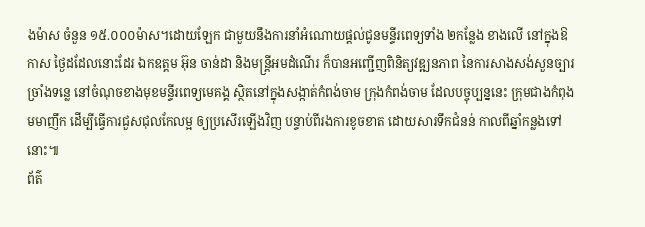ងម៉ាស ចំនួន ១៥.០០០ម៉ាស។ដោយឡែក ជាមួយនឹងការនាំអំណោយផ្ដល់ជូនមន្ទីរពេទ្យទាំង ២កន្លែង ខាងលើ នៅក្នុងឱកាស ថ្ងៃដដែលនោះដែរ ឯកឧត្ដម អ៊ុន ចាន់ដា និងមន្ត្រីអមដំណើរ ក៏បានអញ្ជើញពិនិត្យវឌ្ឍនភាព នៃការសាងសង់សួនច្បារច្រាំងទន្លេ នៅចំណុចខាងមុខមន្ទីរពេទ្យមេគង្គ ស្ថិតនៅក្នុងសង្កាត់កំពង់ចាម ក្រុងកំពង់ចាម ដែលបច្ចុប្បន្ននេះ ក្រុមជាងកំពុងមមាញឹក ដើម្បីធ្វើការជួសជុលកែលម្អ ឲ្យប្រសើរឡើងវិញ បន្ទាប់ពីរងការខូចខាត ដោយសារទឹកជំនន់ កាលពីឆ្នាំកន្លងទៅនោះ៕
ព័ត៌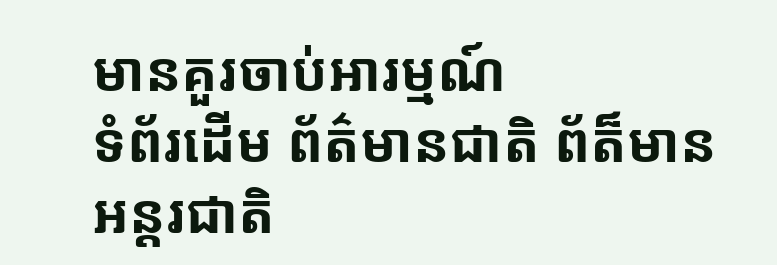មានគួរចាប់អារម្មណ៍
ទំព័រដើម ព័ត៌មានជាតិ ព័ត៏មានអន្តរជាតិ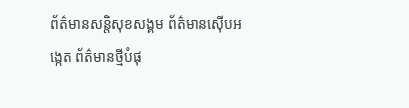ព័ត៌មានសន្តិសុខសង្គម ព័ត៌មានស៊ើបអង្កេត ព័ត៌មានថ្មីបំផុ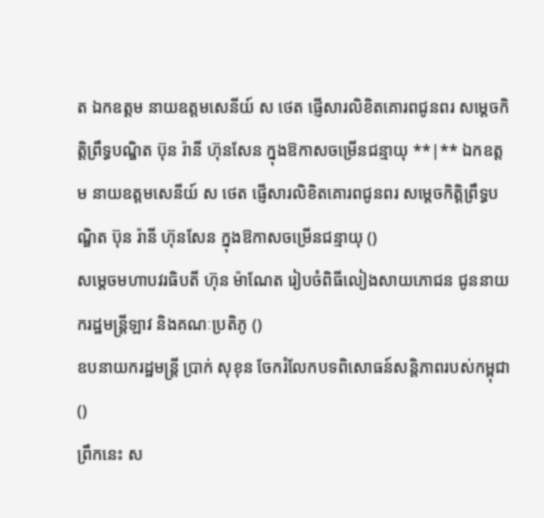ត ឯកឧត្តម នាយឧត្តមសេនីយ៍ ស ថេត ផ្ញើសារលិខិតគោរពជូនពរ សម្តេចកិត្តិព្រឹទ្ធបណ្ឌិត ប៊ុន រ៉ានី ហ៊ុនសែន ក្នុងឱកាសចម្រើនជន្មាយុ **|** ឯកឧត្តម នាយឧត្តមសេនីយ៍ ស ថេត ផ្ញើសារលិខិតគោរពជូនពរ សម្តេចកិត្តិព្រឹទ្ធបណ្ឌិត ប៊ុន រ៉ានី ហ៊ុនសែន ក្នុងឱកាសចម្រើនជន្មាយុ ()
សម្តេចមហាបវរធិបតី ហ៊ុន ម៉ាណែត រៀបចំពិធីលៀងសាយភោជន ជូននាយករដ្ឋមន្ត្រីឡាវ និងគណៈប្រតិភូ ()
ឧបនាយករដ្ឋមន្ត្រី ប្រាក់ សុខុន ចែករំលែកបទពិសោធន៍សន្តិភាពរបស់កម្ពុជា ()
ព្រឹកនេះ ស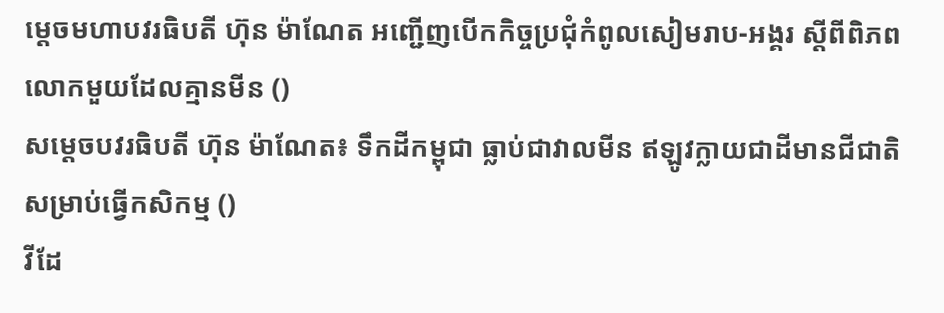ម្តេចមហាបវរធិបតី ហ៊ុន ម៉ាណែត អញ្ជើញបើកកិច្ចប្រជុំកំពូលសៀមរាប-អង្គរ ស្តីពីពិភពលោកមួយដែលគ្មានមីន ()
សម្តេចបវរធិបតី ហ៊ុន ម៉ាណែត៖ ទឹកដីកម្ពុជា ធ្លាប់ជាវាលមីន ឥឡូវក្លាយជាដីមានជីជាតិ សម្រាប់ធ្វើកសិកម្ម ()
វីដែ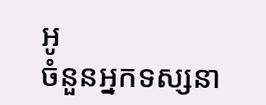អូ
ចំនួនអ្នកទស្សនា